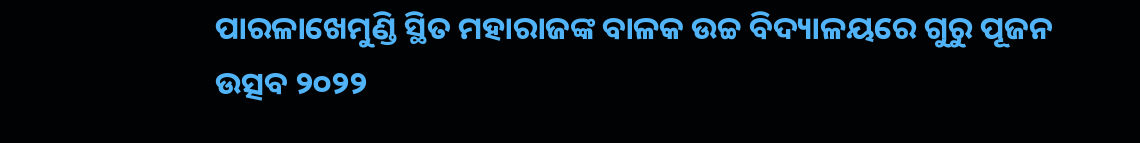ପାରଳାଖେମୁଣ୍ଡି ସ୍ଥିତ ମହାରାଜଙ୍କ ବାଳକ ଉଚ୍ଚ ବିଦ୍ୟାଳୟରେ ଗୁରୁ ପୂଜନ ଉତ୍ସବ ୨୦୨୨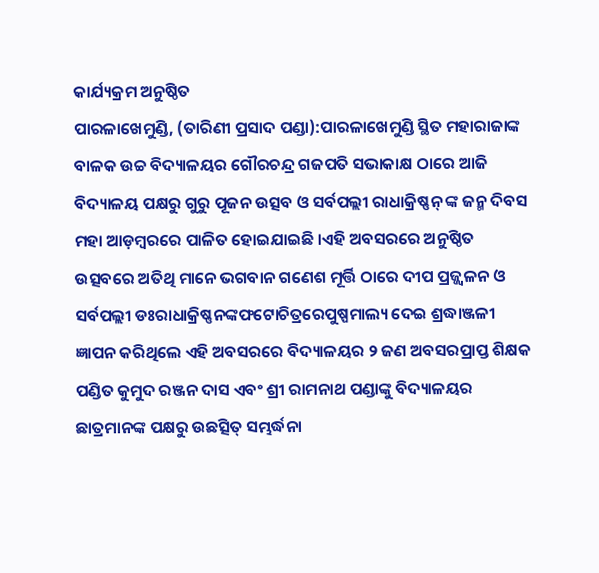କାର୍ଯ୍ୟକ୍ରମ ଅନୁଷ୍ଠିତ
ପାରଳାଖେମୁଣ୍ଡି, (ତାରିଣୀ ପ୍ରସାଦ ପଣ୍ଡା):ପାରଳାଖେମୁଣ୍ଡି ସ୍ଥିତ ମହାରାଜାଙ୍କ ବାଳକ ଉଚ୍ଚ ବିଦ୍ୟାଳୟର ଗୌରଚନ୍ଦ୍ର ଗଜପତି ସଭାକାକ୍ଷ ଠାରେ ଆଜି ବିଦ୍ୟାଳୟ ପକ୍ଷରୁ ଗୁରୁ ପୂଜନ ଉତ୍ସବ ଓ ସର୍ବପଲ୍ଲୀ ରାଧାକ୍ରିଷ୍ଣନ୍ ଙ୍କ ଜନ୍ମ ଦିବସ ମହା ଆଡ଼ମ୍ବରରେ ପାଳିତ ହୋଇଯାଇଛି ।ଏହି ଅବସରରେ ଅନୁଷ୍ଠିତ ଉତ୍ସବରେ ଅତିଥି ମାନେ ଭଗବାନ ଗଣେଶ ମୂର୍ତ୍ତି ଠାରେ ଦୀପ ପ୍ରଜ୍ଜ୍ୱଳନ ଓ ସର୍ବପଲ୍ଲୀ ଡଃରାଧାକ୍ରିଷ୍ଣନଙ୍କଫଟୋଚିତ୍ରରେପୁଷ୍ପମାଲ୍ୟ ଦେଇ ଶ୍ରଦ୍ଧାଞ୍ଜଳୀ ଜ୍ଞାପନ କରିଥିଲେ ଏହି ଅବସରରେ ବିଦ୍ୟାଳୟର ୨ ଜଣ ଅବସରପ୍ରାପ୍ତ ଶିକ୍ଷକ ପଣ୍ଡିତ କୁମୁଦ ରଞ୍ଜନ ଦାସ ଏବଂ ଶ୍ରୀ ରାମନାଥ ପଣ୍ଡାଙ୍କୁ ବିଦ୍ୟାଳୟର ଛାତ୍ରମାନଙ୍କ ପକ୍ଷରୁ ଉଛତ୍ସିତ୍ ସମ୍ଭର୍ଦ୍ଧନା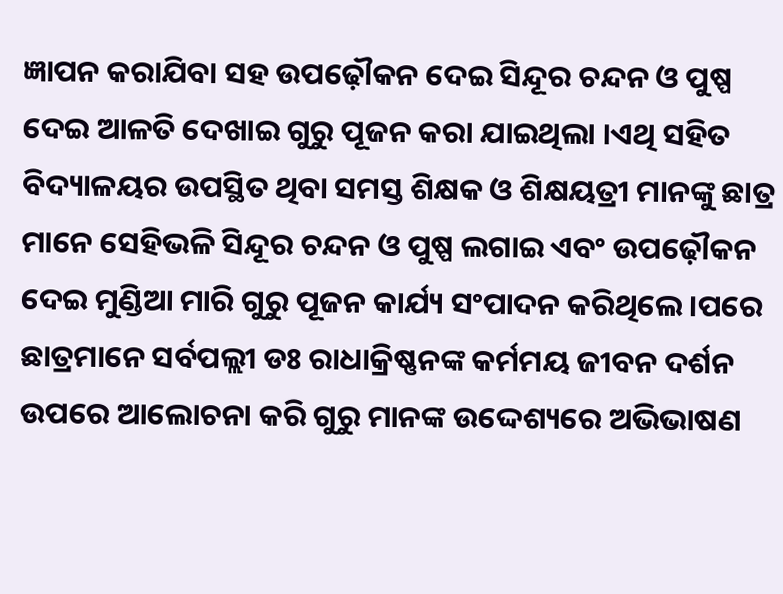ଜ୍ଞାପନ କରାଯିବା ସହ ଉପଢ଼ୌକନ ଦେଇ ସିନ୍ଦୂର ଚନ୍ଦନ ଓ ପୁଷ୍ପ ଦେଇ ଆଳତି ଦେଖାଇ ଗୁରୁ ପୂଜନ କରା ଯାଇଥିଲା ।ଏଥି ସହିତ ବିଦ୍ୟାଳୟର ଉପସ୍ଥିତ ଥିବା ସମସ୍ତ ଶିକ୍ଷକ ଓ ଶିକ୍ଷୟତ୍ରୀ ମାନଙ୍କୁ ଛାତ୍ର ମାନେ ସେହିଭଳି ସିନ୍ଦୂର ଚନ୍ଦନ ଓ ପୁଷ୍ପ ଲଗାଇ ଏବଂ ଉପଢ଼ୌକନ ଦେଇ ମୁଣ୍ଡିଆ ମାରି ଗୁରୁ ପୂଜନ କାର୍ଯ୍ୟ ସଂପାଦନ କରିଥିଲେ ।ପରେ ଛାତ୍ରମାନେ ସର୍ବପଲ୍ଲୀ ଡଃ ରାଧାକ୍ରିଷ୍ଣନଙ୍କ କର୍ମମୟ ଜୀବନ ଦର୍ଶନ ଉପରେ ଆଲୋଚନା କରି ଗୁରୁ ମାନଙ୍କ ଉଦ୍ଦେଶ୍ୟରେ ଅଭିଭାଷଣ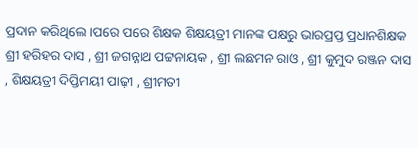ପ୍ରଦାନ କରିଥିଲେ ।ପରେ ପରେ ଶିକ୍ଷକ ଶିକ୍ଷୟତ୍ରୀ ମାନଙ୍କ ପକ୍ଷରୁ ଭାରପ୍ରପ୍ତ ପ୍ରଧାନଶିକ୍ଷକ ଶ୍ରୀ ହରିହର ଦାସ , ଶ୍ରୀ ଜଗନ୍ନାଥ ପଟ୍ଟନାୟକ , ଶ୍ରୀ ଲଛମନ ରାଓ , ଶ୍ରୀ କୁମୁଦ ରଞ୍ଜନ ଦାସ , ଶିକ୍ଷୟତ୍ରୀ ଦିପ୍ତିମୟୀ ପାଢ଼ୀ , ଶ୍ରୀମତୀ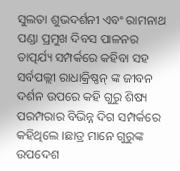ସୁଲତା ଶୁଭଦର୍ଶନୀ ଏବଂ ରାମନାଥ ପଣ୍ଡା ପ୍ରମୁଖ ଦିବସ ପାଳନର ତାତ୍ପର୍ଯ୍ୟ ସମ୍ପର୍କରେ କହିବା ସହ ସର୍ବପଲ୍ଲୀ ରାଧାକ୍ରିଷ୍ଣନ୍ ଙ୍କ ଜୀବନ ଦର୍ଶନ ଉପରେ କହି ଗୁରୁ ଶିଷ୍ୟ ପରମ୍ପରାର ବିଭିନ୍ନ ଦିଗ ସମ୍ପର୍କରେ କହିଥିଲେ ।ଛାତ୍ର ମାନେ ଗୁରୁଙ୍କ ଉପଦେଶ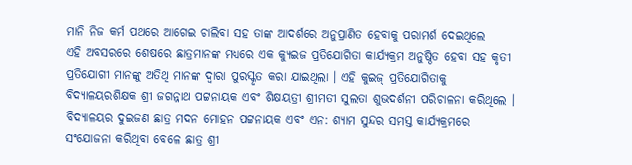ମାନି ନିଜ କର୍ମ ପଥରେ ଆଗେଇ ଚାଲିବା ସହ ତାଙ୍କ ଆଦର୍ଶରେ ଅନୁପ୍ରାଣିତ ହେବାକୁ ପରାମର୍ଶ ଦେଇଥିଲେ
ଏହି ଅବସରରେ ଶେଷରେ ଛାତ୍ରମାନଙ୍କ ମଧ୍ୟରେ ଏକ କ୍ୟୁଇଜ ପ୍ରତିଯୋଗିତା କାର୍ଯ୍ୟକ୍ରମ ଅନୁଷ୍ଠିତ ହେବା ସହ କୃତୀ ପ୍ରତିଯୋଗୀ ମାନଙ୍କୁ ଅତିଥି ମାନଙ୍କ ଦ୍ଵାରା ପୁରସ୍କୃତ କରା ଯାଇଥିଲା । ଏହି କୁଇଜ୍ ପ୍ରତିଯୋଗିତାକୁ ବିଦ୍ୟାଳୟରଶିକ୍ଷକ ଶ୍ରୀ ଜଗନ୍ନାଥ ପଟ୍ଟନାୟକ ଏବଂ ଶିକ୍ଷୟତ୍ରୀ ଶ୍ରୀମତୀ ସୁଲତା ଶୁଭଦର୍ଶନୀ ପରିଚାଳନା କରିଥିଲେ । ବିଦ୍ୟାଳୟର ଦୁଇଜଣ ଛାତ୍ର ମଦନ ମୋହନ ପଟ୍ଟନାୟକ ଏବଂ ଏନ: ଶ୍ୟାମ ସୁନ୍ଦର ସମସ୍ତ କାର୍ଯ୍ୟକ୍ରମରେ ସଂଯୋଜନା କରିଥିବା ବେଳେ ଛାତ୍ର ଶ୍ରୀ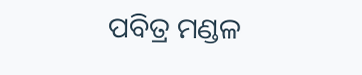ପବିତ୍ର ମଣ୍ଡଳ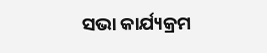ସଭା କାର୍ଯ୍ୟକ୍ରମ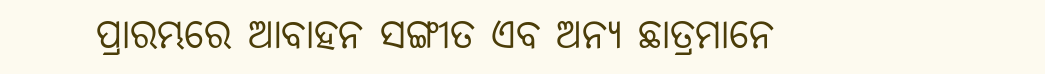ପ୍ରାରମ୍ଭରେ ଆବାହନ ସଙ୍ଗୀତ ଏବ ଅନ୍ୟ ଛାତ୍ରମାନେ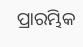ପ୍ରାରମ୍ଭିକ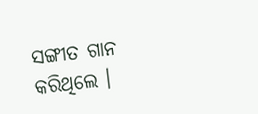ସଙ୍ଗୀତ ଗାନ କରିଥିଲେ ।